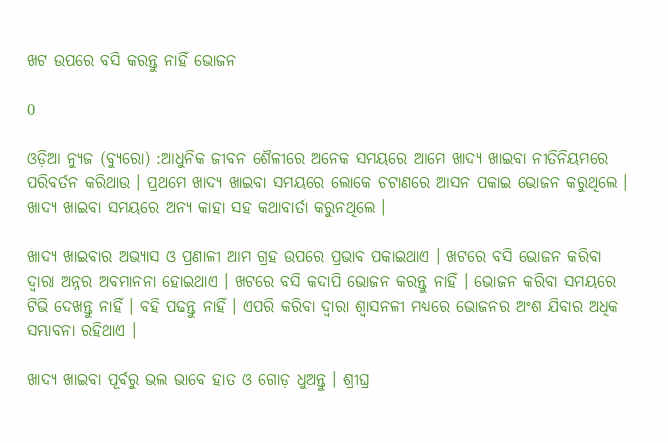ଖଟ ଉପରେ ବସି କରନ୍ତୁ ନାହିଁ ଭୋଜନ

0

ଓଡ଼ିଆ ନ୍ୟୁଜ (ବ୍ୟୁରୋ) :ଆଧୁନିକ ଜୀବନ ଶୈଳୀରେ ଅନେକ ସମୟରେ ଆମେ ଖାଦ୍ୟ ଖାଇବା ନୀତିନିୟମରେ ପରିବର୍ତନ କରିଥାଉ । ପ୍ରଥମେ ଖାଦ୍ୟ ଖାଇବା ସମୟରେ ଲୋକେ ଚଟାଣରେ ଆସନ ପକାଇ ଭୋଜନ କରୁଥିଲେ । ଖାଦ୍ୟ ଖାଇବା ସମୟରେ ଅନ୍ୟ କାହା ସହ କଥାବାର୍ତା କରୁନଥିଲେ ।

ଖାଦ୍ୟ ଖାଇବାର ଅଭ୍ୟାସ ଓ ପ୍ରଣାଳୀ ଆମ ଗ୍ରହ ଉପରେ ପ୍ରଭାବ ପକାଇଥାଏ । ଖଟରେ ବସି ଭୋଜନ କରିବା ଦ୍ୱାରା ଅନ୍ନର ଅବମାନନା ହୋଇଥାଏ । ଖଟରେ ବସି କଦାପି ଭୋଜନ କରନ୍ତୁ ନାହିଁ । ଭୋଜନ କରିବା ସମୟରେ ଟିଭି ଦେଖନ୍ତୁ ନାହିଁ । ବହି ପଢନ୍ତୁ ନାହିଁ । ଏପରି କରିବା ଦ୍ୱାରା ଶ୍ୱାସନଳୀ ମଧ୍ୟରେ ଭୋଜନର ଅଂଶ ଯିବାର ଅଧିକ ସମ୍ଭାବନା ରହିଥାଏ ।

ଖାଦ୍ୟ ଖାଇବା ପୂର୍ବରୁ ଭଲ ଭାବେ ହାତ ଓ ଗୋଡ଼ ଧୁଅନ୍ତୁ । ଶ୍ରୀଘ୍ର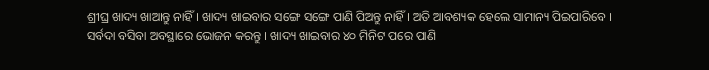ଶ୍ରୀଘ୍ର ଖାଦ୍ୟ ଖାଆନ୍ତୁ ନାହିଁ । ଖାଦ୍ୟ ଖାଇବାର ସଙ୍ଗେ ସଙ୍ଗେ ପାଣି ପିଅନ୍ତୁ ନାହିଁ । ଅତି ଆବଶ୍ୟକ ହେଲେ ସାମାନ୍ୟ ପିଇପାରିବେ । ସର୍ବଦା ବସିବା ଅବସ୍ଥାରେ ଭୋଜନ କରନ୍ତୁ । ଖାଦ୍ୟ ଖାଇବାର ୪୦ ମିନିଟ ପରେ ପାଣି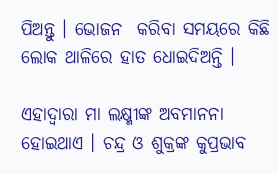ପିଅନ୍ତୁ । ଭୋଜନ  କରିବା ସମୟରେ କିଛି ଲୋକ ଥାଳିରେ ହାତ ଧୋଇଦିଅନ୍ତି ।

ଏହାଦ୍ୱାରା ମା ଲକ୍ଷ୍ମୀଙ୍କ ଅବମାନନା ହୋଇଥାଏ । ଚନ୍ଦ୍ର ଓ ଶୁକ୍ରଙ୍କ କୁପ୍ରଭାବ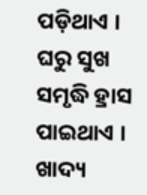ପଡ଼ିଥାଏ । ଘରୁ ସୁଖ ସମୃଦ୍ଧି ହ୍ରାସ ପାଇଥାଏ ।  ଖାଦ୍ୟ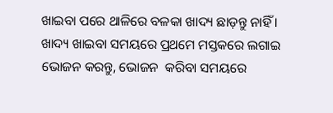ଖାଇବା ପରେ ଥାଳିରେ ବଳକା ଖାଦ୍ୟ ଛାଡ଼ନ୍ତୁ ନାହିଁ । ଖାଦ୍ୟ ଖାଇବା ସମୟରେ ପ୍ରଥମେ ମସ୍ତକରେ ଲଗାଇ ଭୋଜନ କରନ୍ତୁ, ଭୋଜନ  କରିବା ସମୟରେ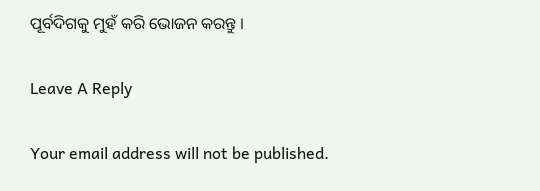ପୂର୍ବଦିଗକୁ ମୁହଁ କରି ଭୋଜନ କରନ୍ତୁ ।

Leave A Reply

Your email address will not be published.